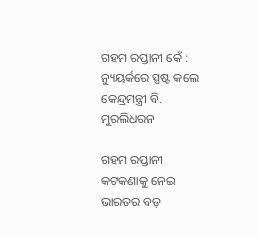ଗହମ ରପ୍ତାନୀ କେଁ : ନ୍ୟୁୟର୍କରେ ସ୍ପଷ୍ଟ କଲେ କେନ୍ଦ୍ରମନ୍ତ୍ରୀ ବି. ମୁରଲିଧରନ

ଗହମ ରପ୍ତାନୀ କଟକଣାକୁ ନେଇ ଭାରତର ବଡ଼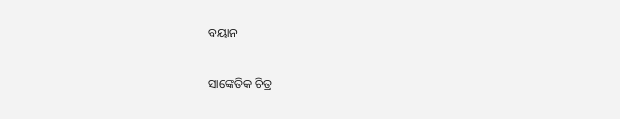ବୟାନ

ସାଙ୍କେତିକ ଚିତ୍ର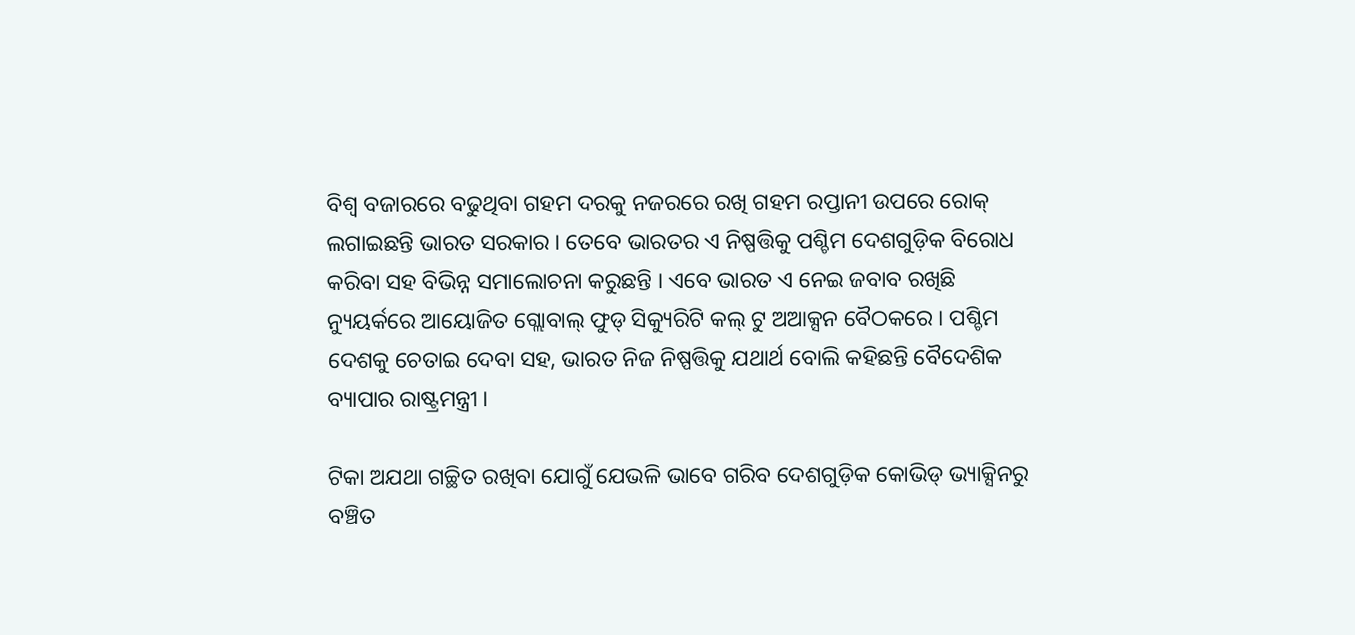ବିଶ୍ୱ ବଜାରରେ ବଢୁଥିବା ଗହମ ଦରକୁ ନଜରରେ ରଖି ଗହମ ରପ୍ତାନୀ ଉପରେ ରୋକ୍ ଲଗାଇଛନ୍ତି ଭାରତ ସରକାର । ତେବେ ଭାରତର ଏ ନିଷ୍ପତ୍ତିକୁ ପଶ୍ଚିମ ଦେଶଗୁଡ଼ିକ ବିରୋଧ କରିବା ସହ ବିଭିନ୍ନ ସମାଲୋଚନା କରୁଛନ୍ତି । ଏବେ ଭାରତ ଏ ନେଇ ଜବାବ ରଖିଛି ନ୍ୟୁୟର୍କରେ ଆୟୋଜିତ ଗ୍ଲୋବାଲ୍ ଫୁଡ୍ ସିକ୍ୟୁରିଟି କଲ୍ ଟୁ ଅଆକ୍ସନ ବୈଠକରେ । ପଶ୍ଚିମ ଦେଶକୁ ଚେତାଇ ଦେବା ସହ, ଭାରତ ନିଜ ନିଷ୍ପତ୍ତିକୁ ଯଥାର୍ଥ ବୋଲି କହିଛନ୍ତି ବୈଦେଶିକ ବ୍ୟାପାର ରାଷ୍ଟ୍ରମନ୍ତ୍ରୀ ।

ଟିକା ଅଯଥା ଗଚ୍ଛିତ ରଖିବା ଯୋଗୁଁ ଯେଭଳି ଭାବେ ଗରିବ ଦେଶଗୁଡ଼ିକ କୋଭିଡ୍ ଭ୍ୟାକ୍ସିନରୁ ବଞ୍ଚିତ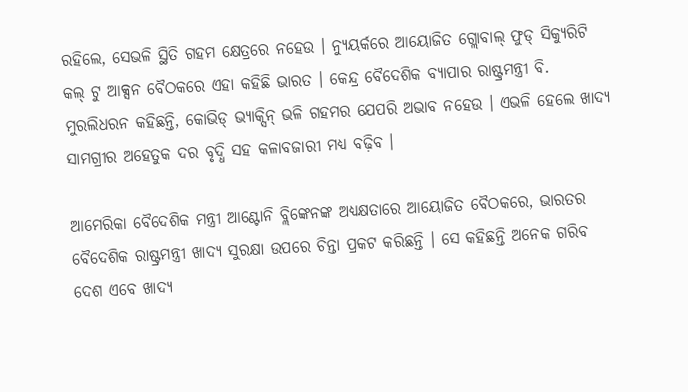ରହିଲେ, ସେଭଳି ସ୍ଥିତି ଗହମ କ୍ଷେତ୍ରରେ ନହେଉ । ନ୍ୟୁୟର୍କରେ ଆୟୋଜିତ ଗ୍ଲୋବାଲ୍ ଫୁଡ୍ ସିକ୍ୟୁରିଟି କଲ୍ ଟୁ ଆକ୍ସନ ବୈଠକରେ ଏହା କହିଛି ଭାରତ । କେନ୍ଦ୍ର ବୈଦେଶିକ ବ୍ୟାପାର ରାଷ୍ଟ୍ରମନ୍ତ୍ରୀ ବି. ମୁରଲିଧରନ କହିଛନ୍ତି, କୋଭିଡ୍ ଭ୍ୟାକ୍ସିନ୍ ଭଳି ଗହମର ଯେପରି ଅଭାବ ନହେଉ । ଏଭଳି ହେଲେ ଖାଦ୍ୟ ସାମଗ୍ରୀର ଅହେତୁକ ଦର ବୃଦ୍ଧି ସହ କଳାବଜାରୀ ମଧ୍ୟ ବଢ଼ିବ ।

ଆମେରିକା ବୈଦେଶିକ ମନ୍ତ୍ରୀ ଆଣ୍ଟୋନି ବ୍ଲିଙ୍କେନଙ୍କ ଅଧ୍ୟକ୍ଷତାରେ ଆୟୋଜିତ ବୈଠକରେ, ଭାରତର ବୈଦେଶିକ ରାଷ୍ଟ୍ରମନ୍ତ୍ରୀ ଖାଦ୍ୟ ସୁରକ୍ଷା ଉପରେ ଚିନ୍ତା ପ୍ରକଟ କରିଛନ୍ତି । ସେ କହିଛନ୍ତି ଅନେକ ଗରିବ ଦେଶ ଏବେ ଖାଦ୍ୟ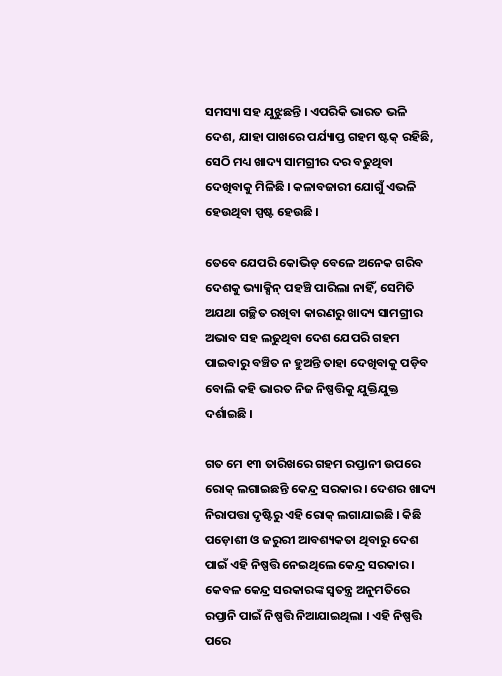ସମସ୍ୟା ସହ ଯୁଝୁଛନ୍ତି । ଏପରିକି ଭାରତ ଭଳି ଦେଶ, ଯାହା ପାଖରେ ପର୍ଯ୍ୟାପ୍ତ ଗହମ ଷ୍ଟକ୍ ରହିଛି, ସେଠି ମଧ୍ୟ ଖାଦ୍ୟ ସାମଗ୍ରୀର ଦର ବଢୁଥିବା ଦେଖିବାକୁ ମିଳିଛି । କଳାବଜାରୀ ଯୋଗୁଁ ଏଭଳି ହେଉଥିବା ସ୍ପଷ୍ଟ ହେଉଛି ।

ତେବେ ଯେପରି କୋଭିଡ୍ ବେଳେ ଅନେକ ଗରିବ ଦେଶକୁ ଭ୍ୟାକ୍ସିନ୍ ପହଞ୍ଚି ପାରିଲା ନାହିଁ, ସେମିତି ଅଯଥା ଗଚ୍ଛିତ ରଖିବା କାରଣରୁ ଖାଦ୍ୟ ସାମଗ୍ରୀର ଅଭାବ ସହ ଲଢୁଥିବା ଦେଶ ଯେପରି ଗହମ ପାଇବାରୁ ବଞ୍ଚିତ ନ ହୁଅନ୍ତି ତାହା ଦେଖିବାକୁ ପଡ଼ିବ ବୋଲି କହି ଭାରତ ନିଜ ନିଷ୍ପତ୍ତିକୁ ଯୁକ୍ତିଯୁକ୍ତ ଦର୍ଶାଇଛି ।

ଗତ ମେ ୧୩ ତାରିଖରେ ଗହମ ରପ୍ତାନୀ ଉପରେ ରୋକ୍ ଲଗାଇଛନ୍ତି କେନ୍ଦ୍ର ସରକାର । ଦେଶର ଖାଦ୍ୟ ନିରାପତ୍ତା ଦୃଷ୍ଟିରୁ ଏହି ରୋକ୍ ଲଗାଯାଇଛି । କିଛି ପଡ଼ୋଶୀ ଓ ଜରୁରୀ ଆବଶ୍ୟକତା ଥିବାରୁ ଦେଶ ପାଇଁ ଏହି ନିଷ୍ପତ୍ତି ନେଇଥିଲେ କେନ୍ଦ୍ର ସରକାର । କେବଳ କେନ୍ଦ୍ର ସରକାରଙ୍କ ସ୍ୱତନ୍ତ୍ର ଅନୁମତିରେ ରପ୍ତାନି ପାଇଁ ନିଷ୍ପତ୍ତି ନିଆଯାଇଥିଲା । ଏହି ନିଷ୍ପତ୍ତି ପରେ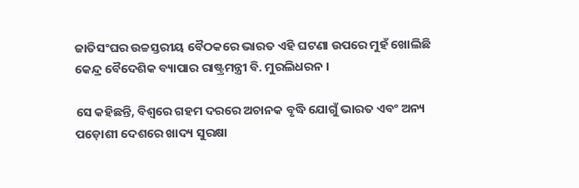ଜାତିସଂଘର ଉଚ୍ଚସ୍ତରୀୟ ବୈଠକରେ ଭାରତ ଏହି ଘଟଣା ଉପରେ ମୁହଁ ଖୋଲିଛି କେନ୍ଦ୍ର ବୈଦେଶିକ ବ୍ୟାପାର ରାଷ୍ଟ୍ରମନ୍ତ୍ରୀ ବି. ମୁରଲିଧରନ ।

ସେ କହିଛନ୍ତି, ବିଶ୍ୱରେ ଗହମ ଦରରେ ଅଚାନକ ବୃଦ୍ଧି ଯୋଗୁଁ ଭାରତ ଏବଂ ଅନ୍ୟ ପଡ଼ୋଶୀ ଦେଶରେ ଖାଦ୍ୟ ସୁରକ୍ଷା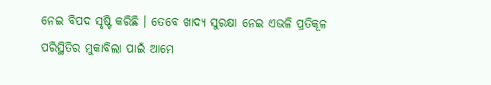ନେଇ ବିପଦ ସୃଷ୍ଟି କରିଛି । ତେବେ ଖାଦ୍ୟ ସୁରକ୍ଷା ନେଇ ଏଭଳି ପ୍ରତିକୂଳ ପରିସ୍ଥିତିର ମୁକାବିଲା ପାଇଁ ଆମେ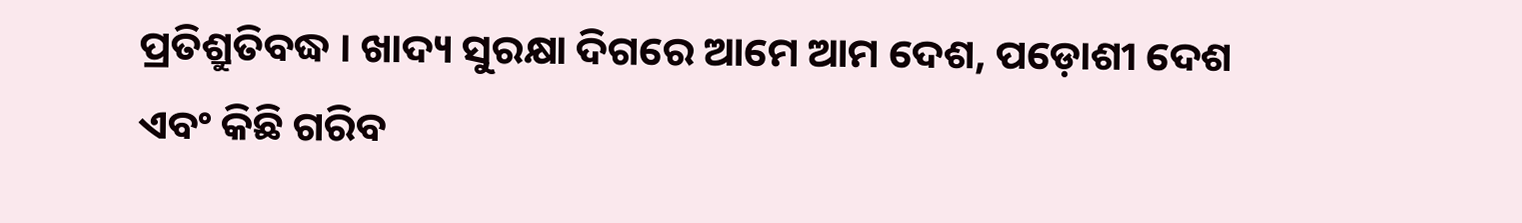ପ୍ରତିଶ୍ରୁତିବଦ୍ଧ । ଖାଦ୍ୟ ସୁରକ୍ଷା ଦିଗରେ ଆମେ ଆମ ଦେଶ, ପଡ଼ୋଶୀ ଦେଶ ଏବଂ କିଛି ଗରିବ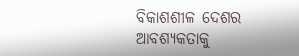ବିକାଶଶୀଳ ଦେଶର ଆବଶ୍ୟକତାକୁ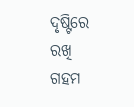ଦୃଷ୍ଟିରେ ରଖି ଗହମ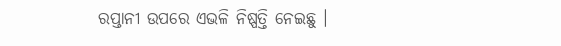ରପ୍ତାନୀ ଉପରେ ଏଭଳି ନିଷ୍ପତ୍ତି ନେଇଛୁ ।